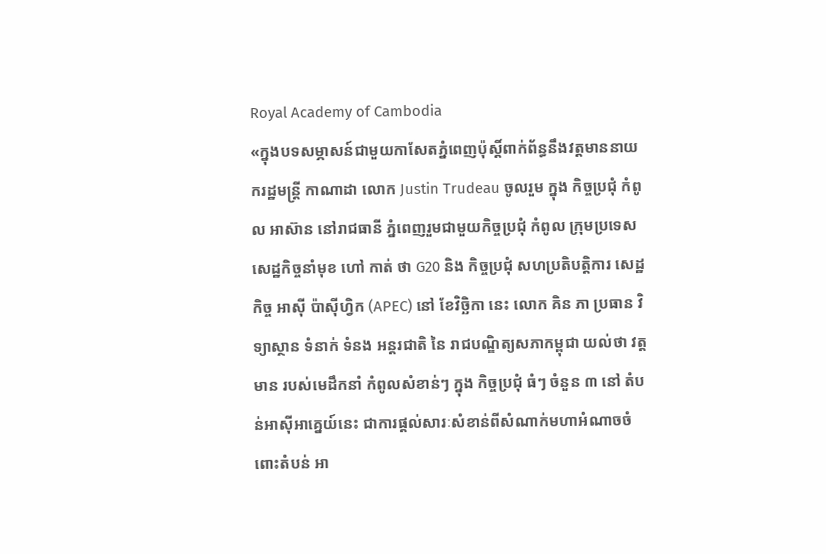Royal Academy of Cambodia
«ក្នុងបទសម្ភាសន៍ជាមួយកាសែតភ្នំពេញប៉ុស្តិ៍ពាក់ព័ន្ធនឹងវត្តមាននាយករដ្ឋមន្ត្រី កាណាដា លោក Justin Trudeau ចូលរួម ក្នុង កិច្ចប្រជុំ កំពូល អាស៊ាន នៅរាជធានី ភ្នំពេញរួមជាមួយកិច្ចប្រជុំ កំពូល ក្រុមប្រទេសសេដ្ឋកិច្ចនាំមុខ ហៅ កាត់ ថា G20 និង កិច្ចប្រជុំ សហប្រតិបត្តិការ សេដ្ឋកិច្ច អាស៊ី ប៉ាស៊ីហ្វិក (APEC) នៅ ខែវិច្ឆិកា នេះ លោក គិន ភា ប្រធាន វិទ្យាស្ថាន ទំនាក់ ទំនង អន្តរជាតិ នៃ រាជបណ្ឌិត្យសភាកម្ពុជា យល់ថា វត្តមាន របស់មេដឹកនាំ កំពូលសំខាន់ៗ ក្នុង កិច្ចប្រជុំ ធំៗ ចំនួន ៣ នៅ តំបន់អាស៊ីអាគ្នេយ៍នេះ ជាការផ្តល់សារៈសំខាន់ពីសំណាក់មហាអំណាចចំពោះតំបន់ អា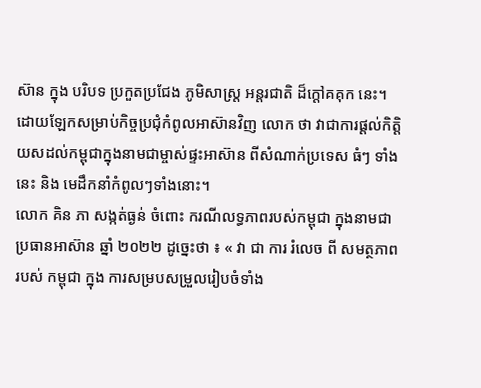ស៊ាន ក្នុង បរិបទ ប្រកួតប្រជែង ភូមិសាស្ត្រ អន្តរជាតិ ដ៏ក្តៅគគុក នេះ។ ដោយឡែកសម្រាប់កិច្ចប្រជុំកំពូលអាស៊ានវិញ លោក ថា វាជាការផ្តល់កិត្តិយសដល់កម្ពុជាក្នុងនាមជាម្ចាស់ផ្ទះអាស៊ាន ពីសំណាក់ប្រទេស ធំៗ ទាំងនេះ និង មេដឹកនាំកំពូលៗទាំងនោះ។
លោក គិន ភា សង្កត់ធ្ងន់ ចំពោះ ករណីលទ្ធភាពរបស់កម្ពុជា ក្នុងនាមជា ប្រធានអាស៊ាន ឆ្នាំ ២០២២ ដូច្នេះថា ៖ « វា ជា ការ រំលេច ពី សមត្ថភាព របស់ កម្ពុជា ក្នុង ការសម្របសម្រួលរៀបចំទាំង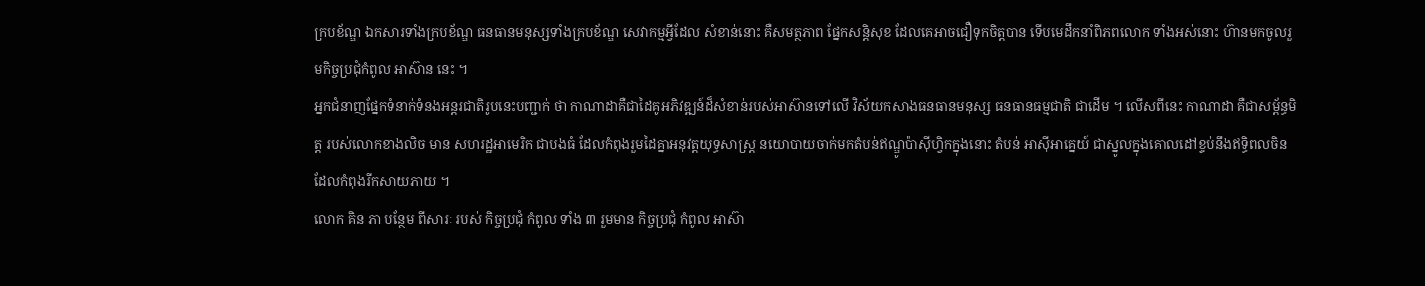ក្របខ័ណ្ឌ ឯកសារទាំងក្របខ័ណ្ឌ ធនធានមនុស្សទាំងក្របខ័ណ្ឌ សេវាកម្មអ្វីដែល សំខាន់នោះ គឺសមត្ថភាព ផ្នែកសន្តិសុខ ដែលគេអាចជឿទុកចិត្តបាន ទើបមេដឹកនាំពិភពលោក ទាំងអស់នោះ ហ៊ានមកចូលរួមកិច្ចប្រជុំកំពូល អាស៊ាន នេះ ។
អ្នកជំនាញផ្នែកទំនាក់ទំនងអន្តរជាតិរូបនេះបញ្ជាក់ ថា កាណាដាគឺជាដៃគូអភិវឌ្ឍន៍ដ៏សំខាន់របស់អាស៊ានទៅលើ វិស័យកសាងធនធានមនុស្ស ធនធានធម្មជាតិ ជាដើម ។ លើសពីនេះ កាណាដា គឺជាសម្ព័ន្ធមិត្ត របស់លោកខាងលិច មាន សហរដ្ឋអាមេរិក ជាបងធំ ដែលកំពុងរួមដៃគ្នាអនុវត្តយុទ្ធសាស្ត្រ នយោបាយចាក់មកតំបន់ឥណ្ឌូប៉ាស៊ីហ្វិកក្នុងនោះ តំបន់ អាស៊ីអាគ្នេយ៍ ជាស្នូលក្នុងគោលដៅខ្ទប់នឹងឥទ្ធិពលចិនដែលកំពុងរីកសាយភាយ ។
លោក គិន ភា បន្ថែម ពីសារៈ របស់ កិច្ចប្រជុំ កំពូល ទាំង ៣ រួមមាន កិច្ចប្រជុំ កំពូល អាស៊ា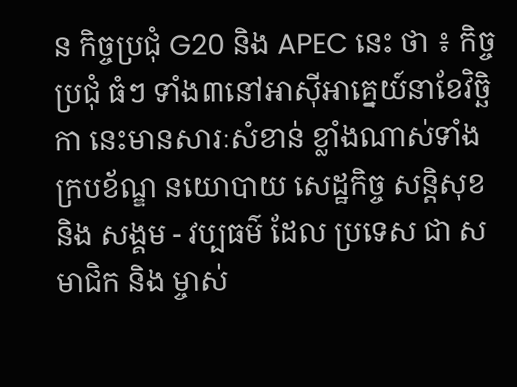ន កិច្ចប្រជុំ G20 និង APEC នេះ ថា ៖ កិច្ចប្រជុំ ធំៗ ទាំង៣នៅអាស៊ីអាគ្នេយ៍នាខែវិច្ឆិកា នេះមានសារៈសំខាន់ ខ្លាំងណាស់ទាំងក្របខ័ណ្ឌ នយោបាយ សេដ្ឋកិច្ច សន្តិសុខ និង សង្គម - វប្បធម៌ ដែល ប្រទេស ជា សមាជិក និង ម្ចាស់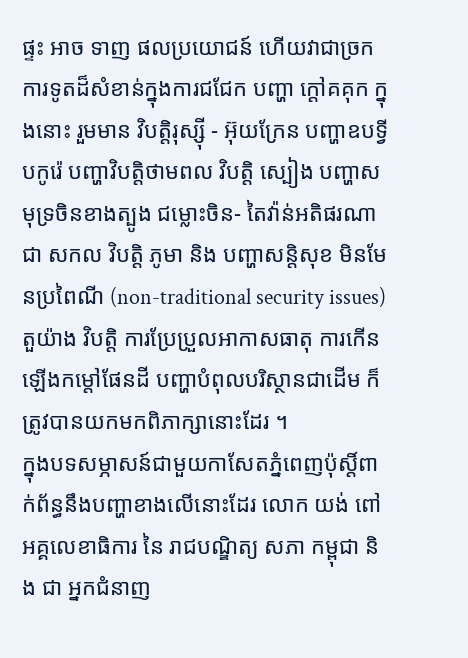ផ្ទះ អាច ទាញ ផលប្រយោជន៍ ហើយវាជាច្រកការទូតដ៏សំខាន់ក្នុងការជជែក បញ្ហា ក្តៅគគុក ក្នុងនោះ រួមមាន វិបត្តិរុស្ស៊ី - អ៊ុយក្រែន បញ្ហាឧបទ្វីបកូរ៉េ បញ្ហាវិបត្តិថាមពល វិបត្តិ ស្បៀង បញ្ហាសមុទ្រចិនខាងត្បូង ជម្លោះចិន- តៃវ៉ាន់អតិផរណាជា សកល វិបត្តិ ភូមា និង បញ្ហាសន្តិសុខ មិនមែនប្រពៃណី (non-traditional security issues) តួយ៉ាង វិបត្តិ ការប្រែប្រួលអាកាសធាតុ ការកើនឡើងកម្តៅផែនដី បញ្ហាបំពុលបរិស្ថានជាដើម ក៏ត្រូវបានយកមកពិភាក្សានោះដែរ ។
ក្នុងបទសម្ភាសន៍ជាមួយកាសែតភ្នំពេញប៉ុស្តិ៍ពាក់ព័ន្ធនឹងបញ្ហាខាងលើនោះដែរ លោក យង់ ពៅ អគ្គលេខាធិការ នៃ រាជបណ្ឌិត្យ សភា កម្ពុជា និង ជា អ្នកជំនាញ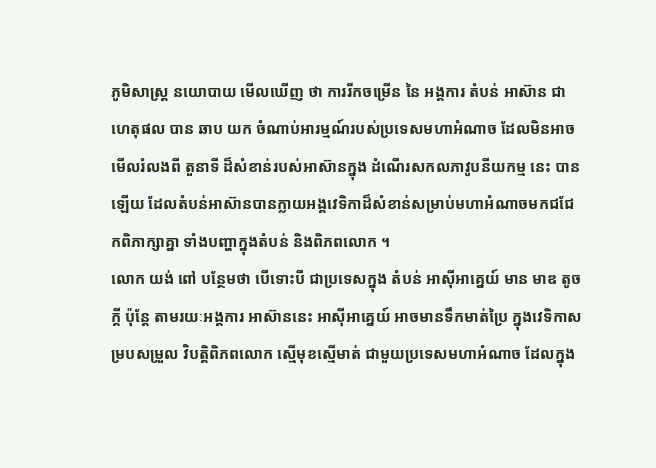ភូមិសាស្ត្រ នយោបាយ មើលឃើញ ថា ការរីកចម្រើន នៃ អង្គការ តំបន់ អាស៊ាន ជាហេតុផល បាន ឆាប យក ចំណាប់អារម្មណ៍របស់ប្រទេសមហាអំណាច ដែលមិនអាចមើលរំលងពី តួនាទី ដ៏សំខាន់របស់អាស៊ានក្នុង ដំណើរសកលភាវូបនីយកម្ម នេះ បាន ឡើយ ដែលតំបន់អាស៊ានបានក្លាយអង្គវេទិកាដ៏សំខាន់សម្រាប់មហាអំណាចមកជជែកពិភាក្សាគ្នា ទាំងបញ្ហាក្នុងតំបន់ និងពិភពលោក ។
លោក យង់ ពៅ បន្ថែមថា បើទោះបី ជាប្រទេសក្នុង តំបន់ អាស៊ីអាគ្នេយ៍ មាន មាឌ តូចក្តី ប៉ុន្តែ តាមរយៈអង្គការ អាស៊ាននេះ អាស៊ីអាគ្នេយ៍ អាចមានទឹកមាត់ប្រៃ ក្នុងវេទិកាសម្របសម្រួល វិបត្តិពិភពលោក ស្មើមុខស្មើមាត់ ជាមួយប្រទេសមហាអំណាច ដែលក្នុង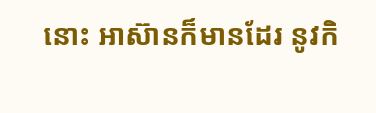នោះ អាស៊ានក៏មានដែរ នូវកិ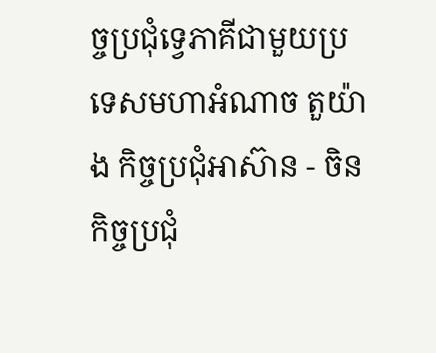ច្ចប្រជុំទ្វេភាគីជាមួយប្រទេសមហាអំណាច តួយ៉ាង កិច្ចប្រជុំអាស៊ាន - ចិន កិច្ចប្រជុំ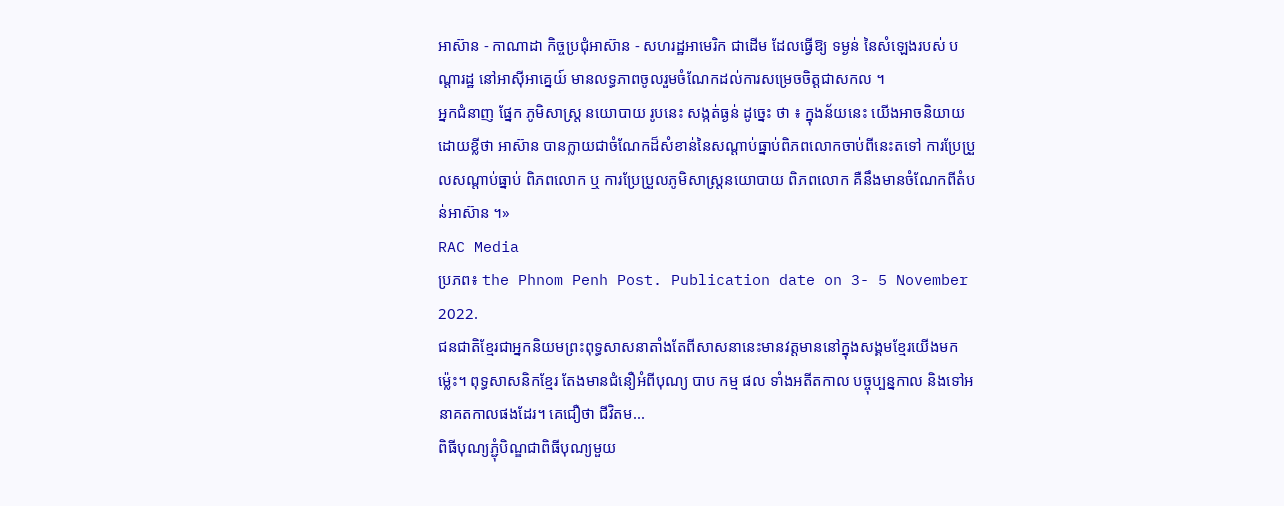អាស៊ាន - កាណាដា កិច្ចប្រជុំអាស៊ាន - សហរដ្ឋអាមេរិក ជាដើម ដែលធ្វើឱ្យ ទម្ងន់ នៃសំឡេងរបស់ បណ្តារដ្ឋ នៅអាស៊ីអាគ្នេយ៍ មានលទ្ធភាពចូលរួមចំណែកដល់ការសម្រេចចិត្តជាសកល ។
អ្នកជំនាញ ផ្នែក ភូមិសាស្ត្រ នយោបាយ រូបនេះ សង្កត់ធ្ងន់ ដូច្នេះ ថា ៖ ក្នុងន័យនេះ យើងអាចនិយាយដោយខ្លីថា អាស៊ាន បានក្លាយជាចំណែកដ៏សំខាន់នៃសណ្តាប់ធ្នាប់ពិភពលោកចាប់ពីនេះតទៅ ការប្រែប្រួលសណ្តាប់ធ្នាប់ ពិភពលោក ឬ ការប្រែប្រួលភូមិសាស្ត្រនយោបាយ ពិភពលោក គឺនឹងមានចំណែកពីតំបន់អាស៊ាន ។»
RAC Media
ប្រភព៖ the Phnom Penh Post. Publication date on 3- 5 November 2022.
ជនជាតិខ្មែរជាអ្នកនិយមព្រះពុទ្ធសាសនាតាំងតែពីសាសនានេះមានវត្តមាននៅក្នុងសង្គមខ្មែរយើងមកម៉្លេះ។ ពុទ្ធសាសនិកខ្មែរ តែងមានជំនឿអំពីបុណ្យ បាប កម្ម ផល ទាំងអតីតកាល បច្ចុប្បន្នកាល និងទៅអនាគតកាលផងដែរ។ គេជឿថា ជីវិតម...
ពិធីបុណ្យភ្ជុំបិណ្ឌជាពិធីបុណ្យមួយ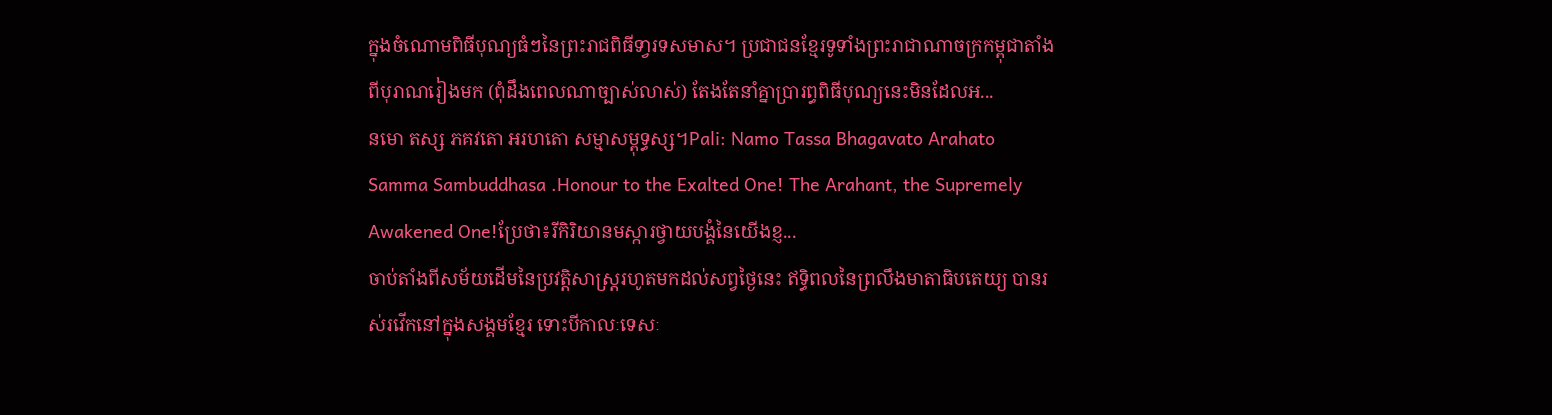ក្នុងចំណោមពិធីបុណ្យធំៗនៃព្រះរាជពិធីទា្វរទសមាស។ ប្រជាជនខ្មែរទូទាំងព្រះរាជាណាចក្រកម្ពុជាតាំងពីបុរាណរៀងមក (ពុំដឹងពេលណាច្បាស់លាស់) តែងតែនាំគ្នាប្រារព្ធពិធីបុណ្យនេះមិនដែលអ...
នមោ តស្ស ភគវតោ អរហតោ សម្មាសម្ពុទ្ធស្ស។Pali: Namo Tassa Bhagavato Arahato Samma Sambuddhasa .Honour to the Exalted One! The Arahant, the Supremely Awakened One!ប្រែថា៖រីកិរិយានមស្ការថ្វាយបង្គំនៃយើងខ្ញ...
ចាប់តាំងពីសម័យដើមនៃប្រវត្តិសាស្ត្ររហូតមកដល់សព្វថ្ងៃនេះ ឥទ្ធិពលនៃព្រលឹងមាតាធិបតេយ្យ បានរស់រវើកនៅក្នុងសង្គមខ្មែរ ទោះបីកាលៈទេសៈ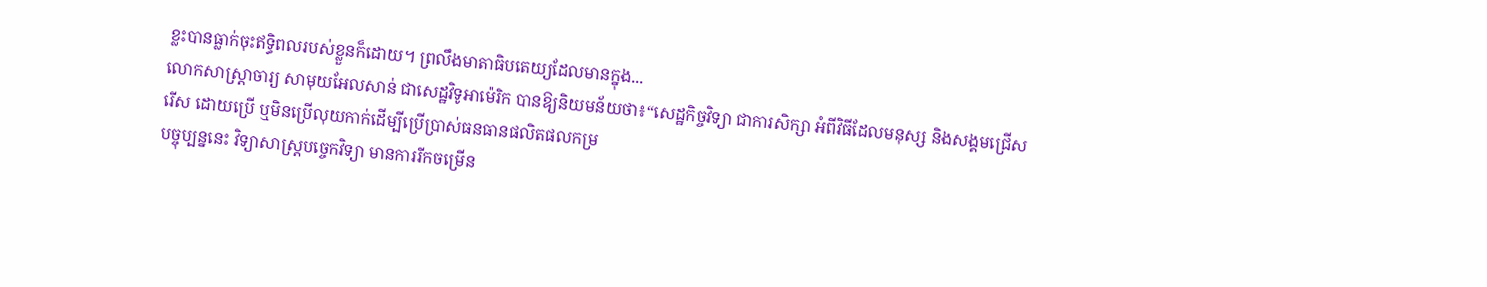ខ្លះបានធ្លាក់ចុះឥទ្ធិពលរបស់ខ្លួនក៏ដោយ។ ព្រលឹងមាតាធិបតេយ្យដែលមានក្នុង...
លោកសាស្ដ្រាចារ្យ សាមុយអែលសាន់ ជាសេដ្ឋវិទូអាម៉េរិក បានឱ្យនិយមន័យថា៖“សេដ្ឋកិច្ចវិទ្យា ជាការសិក្សា អំពីវិធីដែលមនុស្ស និងសង្គមជ្រើសរើស ដោយប្រើ ឬមិនប្រើលុយកាក់ដើម្បីប្រើប្រាស់ធនធានផលិតផលកម្រ
បច្ចុប្បន្ននេះ វិទ្យាសាស្ដ្របច្ចេកវិទ្យា មានការរីកចម្រើន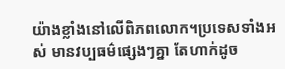យ៉ាងខ្លាំងនៅលើពិភពលោក។ប្រទេសទាំងអស់ មានវប្បធម៌ផ្សេងៗគ្នា តែហាក់ដូច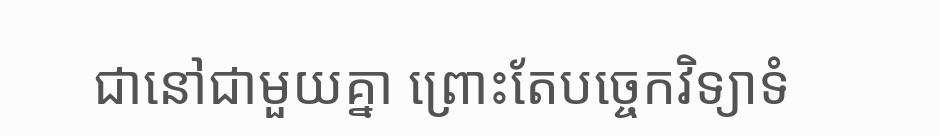ជានៅជាមួយគ្នា ព្រោះតែបច្ចេកវិទ្យាទំ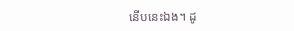នើបនេះឯង។ ដូ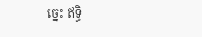ច្នេះ ឥទ្ធិ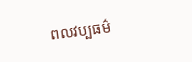ពលវប្បធម៌